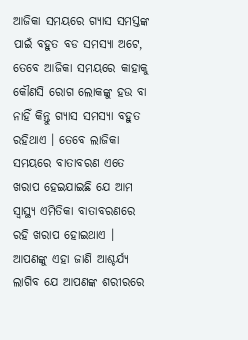ଆଜିକା ସମୟରେ ଗ୍ଯାସ ସମସ୍ତଙ୍କ ପାଇଁ ବହୁତ ବଡ ସମସ୍ଯା ଅଟେ, ତେବେ ଆଜିକା ସମୟରେ କାହାକୁ କୌଣସି ରୋଗ ଲୋକଙ୍କୁ ହଉ ବା ନାହିଁ କିନ୍ତୁ ଗ୍ଯାସ ସମସ୍ଯା ବହୁତ ରହିଥାଏ । ତେବେ ଲାଜିକା ସମୟରେ ବାତାବରଣ ଏତେ ଖରାପ ହେଇଯାଇଛି ଯେ ଆମ ସ୍ୱାସ୍ଥ୍ୟ ଏମିତିକା ବାତାବରଣରେ ରହି ଖରାପ ହୋଇଥାଏ ।
ଆପଣଙ୍କୁ ଏହା ଜାଣି ଆଶ୍ଚର୍ଯ୍ୟ ଲାଗିବ ଯେ ଆପଣଙ୍କ ଶରୀରରେ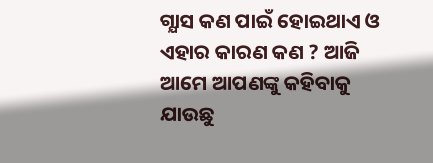ଗ୍ଯାସ କଣ ପାଇଁ ହୋଇଥାଏ ଓ ଏହାର କାରଣ କଣ ? ଆଜି ଆମେ ଆପଣଙ୍କୁ କହିବାକୁ ଯାଉଛୁ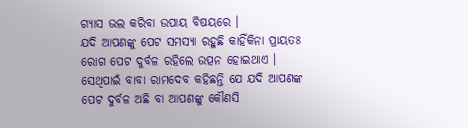ଗ୍ଯାସ ଭଲ କରିବା ଉପାୟ ବିଷୟରେ ।
ଯଦି ଆପଣଙ୍କୁ ପେଟ ସମସ୍ଯା ରହୁଛି କାହିଁକିନା ପ୍ରାୟତଃ ରୋଗ ପେଟ ଦୁର୍ବଳ ରହିଲେ ଉତ୍ପନ ହୋଇଥାଏ । ସେଥିପାଇଁ ବାବା ରାମଦେବ କହିଛନ୍ତି ଯେ ଯଦି ଆପଣଙ୍କ ପେଟ ଦୁର୍ବଳ ଅଛି ବା ଆପଣଙ୍କୁ କୌଣସି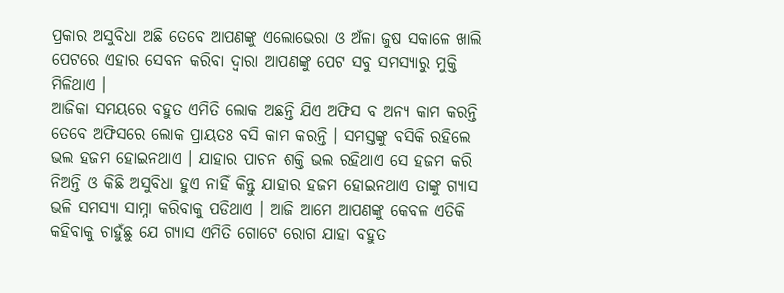ପ୍ରକାର ଅସୁବିଧା ଅଛି ତେବେ ଆପଣଙ୍କୁ ଏଲୋଭେରା ଓ ଅଁଳା ଜୁଷ ସକାଳେ ଖାଲି ପେଟରେ ଏହାର ସେବନ କରିବା ଦ୍ଵାରା ଆପଣଙ୍କୁ ପେଟ ସବୁ ସମସ୍ଯାରୁ ମୁକ୍ତି ମିଳିଥାଏ ।
ଆଜିକା ସମୟରେ ବହୁତ ଏମିତି ଲୋକ ଅଛନ୍ତି ଯିଏ ଅଫିସ ବ ଅନ୍ୟ କାମ କରନ୍ତି ତେବେ ଅଫିସରେ ଲୋକ ପ୍ରାୟତଃ ବସି କାମ କରନ୍ତି । ସମସ୍ତଙ୍କୁ ବସିକି ରହିଲେ ଭଲ ହଜମ ହୋଇନଥାଏ । ଯାହାର ପାଚନ ଶକ୍ତି ଭଲ ରହିଥାଏ ସେ ହଜମ କରି ନିଅନ୍ତି ଓ କିଛି ଅସୁବିଧା ହୁଏ ନାହିଁ କିନ୍ତୁ ଯାହାର ହଜମ ହୋଇନଥାଏ ତାଙ୍କୁ ଗ୍ଯାସ ଭଳି ସମସ୍ଯା ସାମ୍ନା କରିବାକୁ ପଡିଥାଏ । ଆଜି ଆମେ ଆପଣଙ୍କୁ କେବଳ ଏତିକି କହିବାକୁ ଚାହୁଁଛୁ ଯେ ଗ୍ଯାସ ଏମିତି ଗୋଟେ ରୋଗ ଯାହା ବହୁତ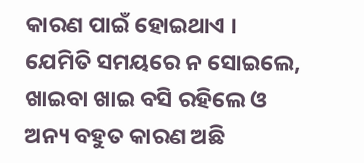କାରଣ ପାଇଁ ହୋଇଥାଏ ।
ଯେମିତି ସମୟରେ ନ ସୋଇଲେ, ଖାଇବା ଖାଇ ବସି ରହିଲେ ଓ ଅନ୍ୟ ବହୁତ କାରଣ ଅଛି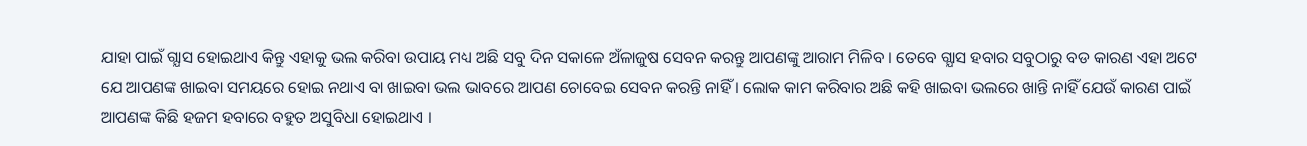ଯାହା ପାଇଁ ଗ୍ଯାସ ହୋଇଥାଏ କିନ୍ତୁ ଏହାକୁ ଭଲ କରିବା ଉପାୟ ମଧ୍ୟ ଅଛି ସବୁ ଦିନ ସକାଳେ ଅଁଳାଜୁଷ ସେବନ କରନ୍ତୁ ଆପଣଙ୍କୁ ଆରାମ ମିଳିବ । ତେବେ ଗ୍ଯାସ ହବାର ସବୁଠାରୁ ବଡ କାରଣ ଏହା ଅଟେ ଯେ ଆପଣଙ୍କ ଖାଇବା ସମୟରେ ହୋଇ ନଥାଏ ବା ଖାଇବା ଭଲ ଭାବରେ ଆପଣ ଚୋବେଇ ସେବନ କରନ୍ତି ନାହିଁ । ଲୋକ କାମ କରିବାର ଅଛି କହି ଖାଇବା ଭଲରେ ଖାନ୍ତି ନାହିଁ ଯେଉଁ କାରଣ ପାଇଁ ଆପଣଙ୍କ କିଛି ହଜମ ହବାରେ ବହୁତ ଅସୁବିଧା ହୋଇଥାଏ ।